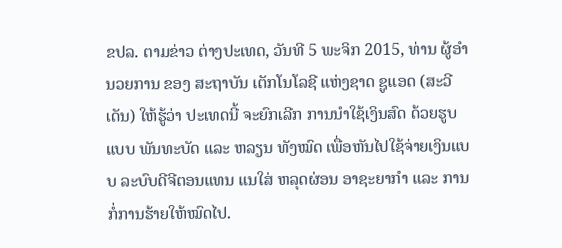ຂປລ. ຕາມຂ່າວ ຕ່າງປະເທດ, ວັນທີ 5 ພະຈິກ 2015, ທ່ານ ຜູ້ອຳນວຍການ ຂອງ ສະຖາບັນ ເຕັກໂນໂລຊີ ແຫ່ງຊາດ ຊູແອດ (ສະວີເດັນ) ໃຫ້ຮູ້ວ່າ ປະເທດນີ້ ຈະຍົກເລີກ ການນຳໃຊ້ເງິນສົດ ດ້ວຍຮູບແບບ ພັນທະບັດ ແລະ ຫລຽນ ທັງໝົດ ເພື່ອຫັນໄປໃຊ້ຈ່າຍເງິນແບບ ລະບົບດີຈີຕອນແທນ ແນໃສ່ ຫລຸດຜ່ອນ ອາຊະຍາກຳ ແລະ ການກໍ່ການຮ້າຍໃຫ້ໝົດໄປ.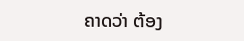ຄາດວ່າ ຕ້ອງ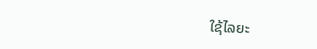ໃຊ້ໄລຍະ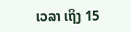ເວລາ ເຖິງ 15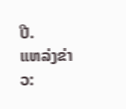ປີ.
ແຫລ່ງຂ່າວ: